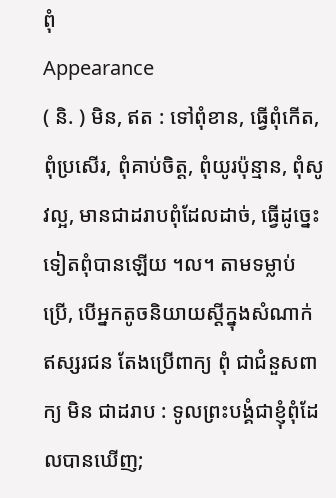ពុំ
Appearance
( និ. ) មិន, ឥត : ទៅពុំខាន, ធ្វើពុំកើត, ពុំប្រសើរ, ពុំគាប់ចិត្ត, ពុំយូរប៉ុន្មាន, ពុំសូវល្អ, មានជាដរាបពុំដែលដាច់, ធ្វើដូច្នេះទៀតពុំបានឡើយ ។ល។ តាមទម្លាប់ប្រើ, បើអ្នកតូចនិយាយស្ដីក្នុងសំណាក់ឥស្សរជន តែងប្រើពាក្យ ពុំ ជាជំនួសពាក្យ មិន ជាដរាប : ទូលព្រះបង្គំជាខ្ញុំពុំដែលបានឃើញ;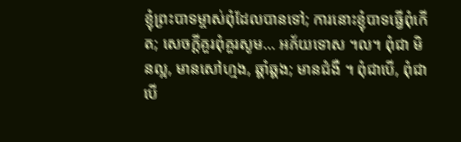ខ្ញុំព្រះបាទម្ចាស់ពុំដែលបានទៅ; ការនោះខ្ញុំបាទធ្វើពុំកើត; សេចក្ដីគួរពុំគួរសូម... អភ័យទោស ។ល។ ពុំជា មិនល្អ, មានសៅហ្មង, ឆ្គាំឆ្គង; មានជំងឺ ។ ពុំជាបើ, ពុំជាបើ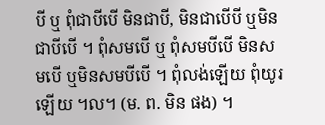បី ឬ ពុំជាបីបើ មិនជាបី, មិនជាបើបី ឬមិនជាបីបើ ។ ពុំសមបើ ឬ ពុំសមបីបើ មិនសមបើ ឬមិនសមបីបើ ។ ពុំលង់ឡើយ ពុំយូរឡើយ ។ល។ (ម. ព. មិន ផង) ។